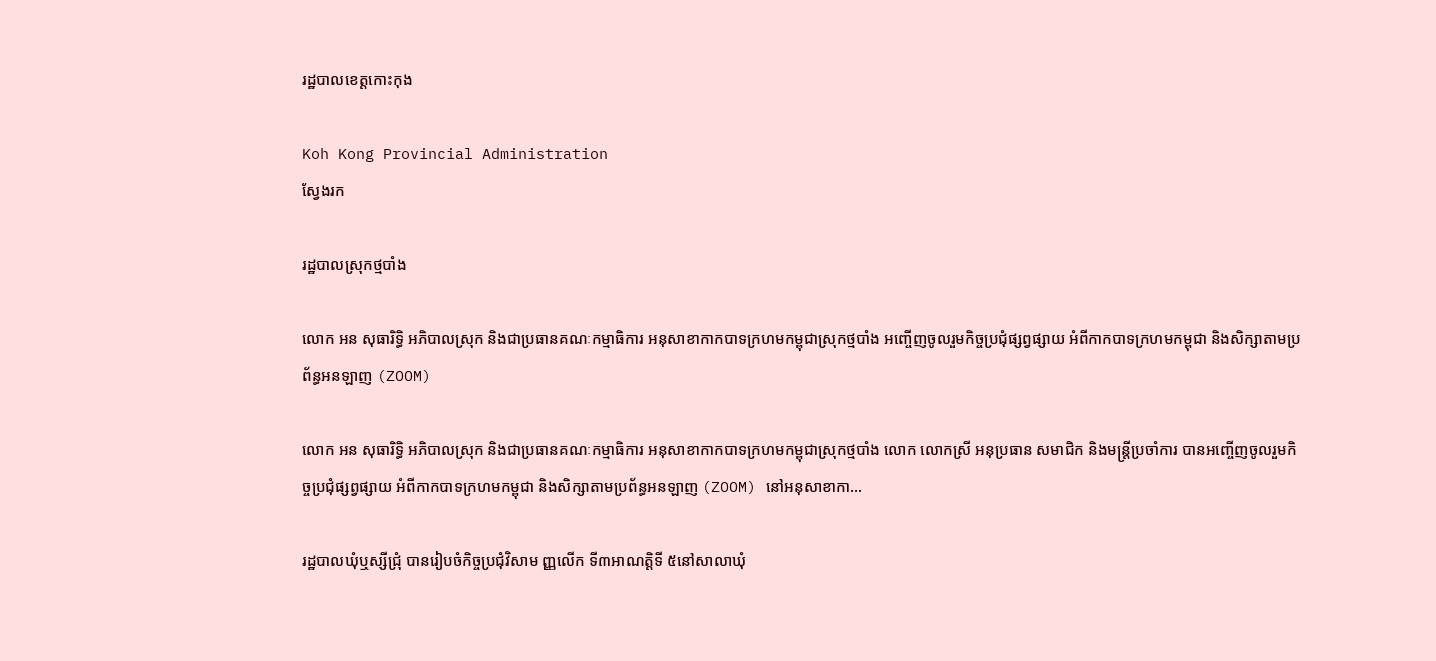រដ្ឋបាលខេត្តកោះកុង

Koh Kong Provincial Administration
ស្វែងរក

រដ្ឋបាលស្រុកថ្មបាំង

លោក អន សុធារិទ្ធិ អភិបាលស្រុក និងជាប្រធានគណៈកម្មាធិការ អនុសាខាកាកបាទក្រហមកម្ពុជាស្រុកថ្មបាំង អញ្ចើញចូលរួមកិច្ចប្រជុំផ្សព្វផ្សាយ អំពីកាកបាទក្រហមកម្ពុជា និងសិក្សាតាមប្រព័ន្ធអនឡាញ (ZOOM)

លោក អន សុធារិទ្ធិ អភិបាលស្រុក និងជាប្រធានគណៈកម្មាធិការ អនុសាខាកាកបាទក្រហមកម្ពុជាស្រុកថ្មបាំង លោក លោកស្រី អនុប្រធាន សមាជិក និងមន្ត្រីប្រចាំការ បានអញ្ចើញចូលរួមកិច្ចប្រជុំផ្សព្វផ្សាយ អំពីកាកបាទក្រហមកម្ពុជា និងសិក្សាតាមប្រព័ន្ធអនឡាញ (ZOOM) នៅអនុសាខាកា...

រដ្ឋបាលឃុំឬស្សីជ្រុំ បានរៀបចំកិច្ចប្រជុំវិសាម ញ្ញលើក ទី៣អាណត្តិទី ៥នៅសាលាឃុំ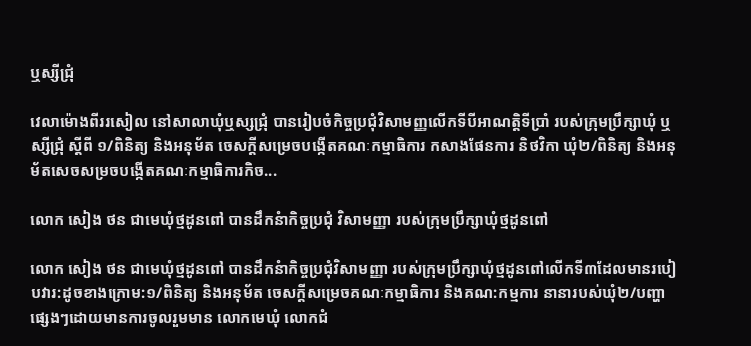ឬស្សីជ្រុំ

វេលាម៉ោងពីររសៀល នៅសាលាឃុំឬស្សជ្រុំ បានរៀបចំកិច្ចប្រជុំវិសាមញ្ញលើកទីបីអាណត្តិទីប្រាំ របស់ក្រុមប្រឹក្សាឃុំ ឬស្សីជ្រុំ ស្តីពី ១/ពិនិត្យ និងអនុម័ត ចេសក្តីសម្រេចបង្កើតគណៈកម្មាធិការ កសាងផែនការ និថវិកា ឃុំ២/ពិនិត្យ និងអនុម័តសេចសម្រចបង្កើតគណៈកម្មាធិការកិច...

លោក សៀង ថន ជាមេឃំុថ្មដូនពៅ បានដឹកនំាកិច្ចប្រជំុ វិសាមញ្ញា របស់ក្រុមប្រឹក្សាឃុំថ្មដូនពៅ

លោក សៀង ថន ជាមេឃំុថ្មដូនពៅ បានដឹកនំាកិច្ចប្រជំុវិសាមញ្ញា របស់ក្រុមប្រឹក្សាឃុំថ្មដូនពៅលើកទី៣ដែលមានរបៀបវារ:ដូចខាងក្រោម:១/ពិនិត្យ និងអនុម័ត ចេសក្តីសម្រេចគណៈកម្មាធិការ និងគណ:កម្មការ នានារបស់ឃុំ២/បញ្ហាផ្សេងៗដោយមានការចូលរួមមាន លោកមេឃុំ លោកជំ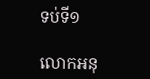ទប់ទី១

លោកអនុ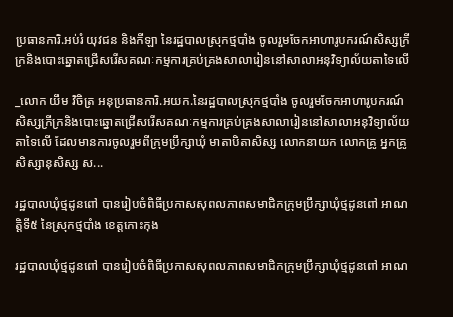ប្រធានការិ.អប់រំ យុវជន និងកីឡា នៃរដ្ឋបាលស្រុកថ្មបាំង ចូលរួមចែកអាហារូបករណ៍សិស្សក្រីក្រនិងបោះឆ្នោតជ្រើសរើសគណៈកម្មការគ្រប់គ្រងសាលារៀននៅសាលាអនុវិទ្យាល័យតាទៃលើ

_លោក យឹម វិចិត្រ អនុប្រធានការិ.អយក.នៃរដ្ឋបាលស្រុកថ្មបាំង ចូលរួមចែកអាហារូបករណ៍សិស្សក្រីក្រនិងបោះឆ្នោតជ្រើសរើសគណៈកម្មការគ្រប់គ្រងសាលារៀននៅសាលាអនុវិទ្យាល័យតាទៃលើ ដែលមានការចូលរួមពីក្រុមប្រឹក្សាឃុំ មាតាបិតាសិស្ស លោកនាយក លោកគ្រូ អ្នកគ្រូ សិស្សានុសិស្ស ស...

រដ្ឋបាលឃុំថ្មដូនពៅ បានរៀបចំពិធីប្រកាសសុពលភាពសមាជិកក្រុមប្រឹក្សាឃុំថ្មដូនពៅ អាណត្តិទី៥ នៃស្រុកថ្មបាំង ខេត្តកោះកុង

រដ្ឋបាលឃុំថ្មដូនពៅ បានរៀបចំពិធីប្រកាសសុពលភាពសមាជិកក្រុមប្រឹក្សាឃុំថ្មដូនពៅ អាណ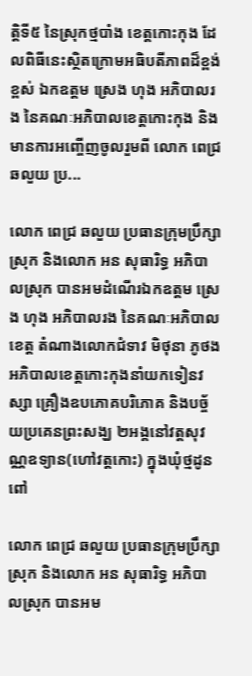ត្តិទី៥ នៃស្រុកថ្មបាំង ខេត្តកោះកុង ដែលពិធីនេះស្ថិតក្រោមអធិបតីភាពដ៏ខ្ពង់ខ្ពស់ ឯកឧត្តម ស្រេង ហុង អភិបាលរង នៃគណៈអភិបាលខេត្តកោះកុង និងមានការអញ្ចើញចូលរួមពី លោក ពេជ្រ ឆលួយ ប្រ...

លោក ពេជ្រ ឆលួយ ប្រធានក្រុមប្រឹក្សាស្រុក និងលោក អន សុធារិទ្ធ អភិបាលស្រុក បានអមដំណើរឯកឧត្តម ស្រេង ហុង អភិបាលរង នៃគណៈអភិបាលខេត្ត តំណាងលោកជំទាវ មិថុនា ភូថង អភិបាលខេត្តកោះកុងនាំយកទៀនវស្សា គ្រឿងឧបភោគបរិភោគ និងបច្ច័យប្រគេនព្រះសង្ឃ ២អង្គនៅវត្តសុវណ្ណឧទ្យាន(ហៅវត្តកោះ) ក្នុងឃុំថ្មដូនពៅ

លោក ពេជ្រ ឆលួយ ប្រធានក្រុមប្រឹក្សាស្រុក និងលោក អន សុធារិទ្ធ អភិបាលស្រុក បានអម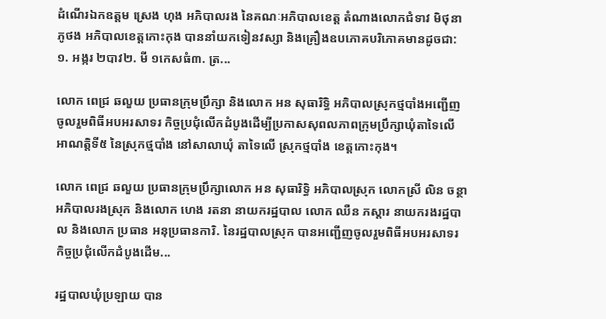ដំណើរឯកឧត្តម ស្រេង ហុង អភិបាលរង នៃគណៈអភិបាលខេត្ត តំណាងលោកជំទាវ មិថុនា ភូថង អភិបាលខេត្តកោះកុង បាននាំយកទៀនវស្សា និងគ្រឿងឧបភោគបរិភោគមានដូចជា: ១. អង្ករ ២បាវ២. មី ១កេសធំ៣. ត្រ...

លោក ពេជ្រ ឆលួយ ប្រធានក្រុមប្រឹក្សា និងលោក អន សុធារិទ្ធិ អភិបាលស្រុកថ្មបាំងអញ្ជើញចូលរួមពិធីអបអរសាទរ កិច្ចប្រជុំលើកដំបូងដើម្បីប្រកាសសុពលភាពក្រុមប្រឹក្សាឃុំតាទៃលើ អាណត្តិទី៥ នៃស្រុកថ្មបាំង នៅសាលាឃុំ តាទៃលើ ស្រុកថ្មបាំង ខេត្តកោះកុង។

លោក ពេជ្រ ឆលួយ ប្រធានក្រុមប្រឹក្សាលោក អន សុធារិទ្ធិ អភិបាលស្រុក លោកស្រី លិន ចន្ថា អភិបាលរងស្រុក និងលោក ហេង រតនា នាយករដ្ឋបាល លោក ឈឺន ភស្ដារ នាយករងរដ្ឋបាល និងលោក ប្រធាន អនុប្រធានការិ. នៃរដ្ឋបាលស្រុក បានអញ្ជើញចូលរួមពិធីអបអរសាទរ កិច្ចប្រជុំលើកដំបូងដើម...

រដ្ឋបាលឃុំប្រឡាយ បាន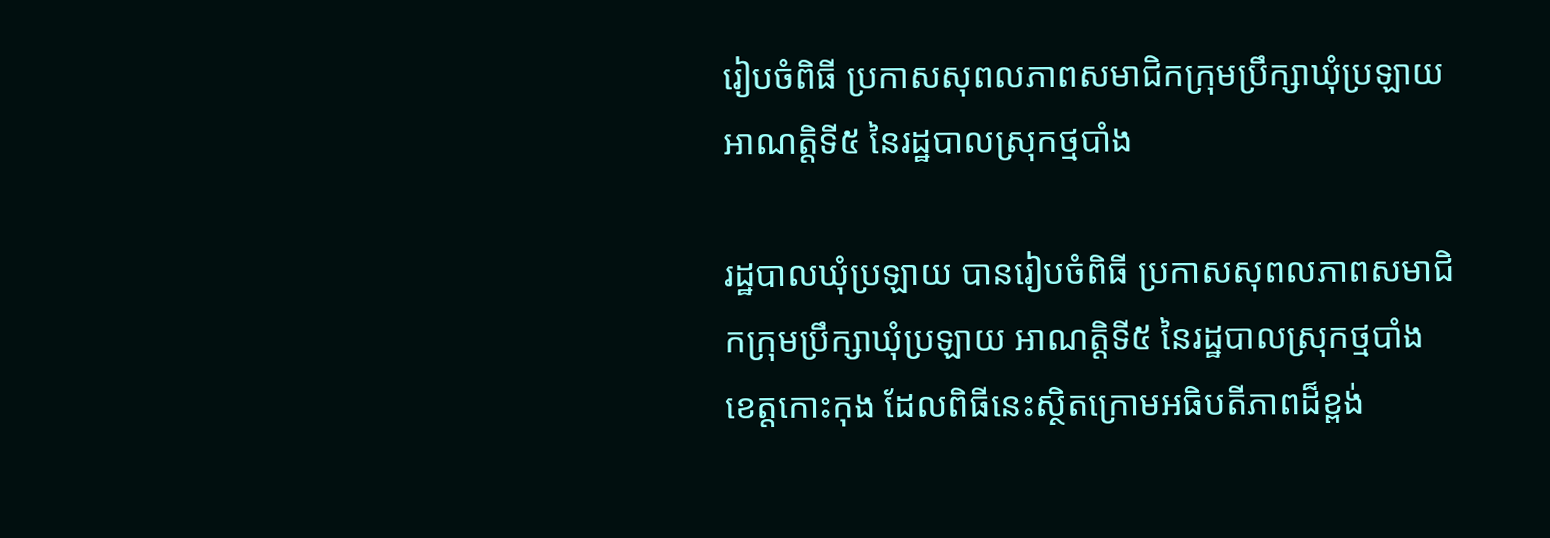រៀបចំពិធី ប្រកាសសុពលភាពសមាជិកក្រុមប្រឹក្សាឃុំប្រឡាយ អាណត្តិទី៥ នៃរដ្ឋបាលស្រុកថ្មបាំង

រដ្ឋបាលឃុំប្រឡាយ បានរៀបចំពិធី ប្រកាសសុពលភាពសមាជិកក្រុមប្រឹក្សាឃុំប្រឡាយ អាណត្តិទី៥ នៃរដ្ឋបាលស្រុកថ្មបាំង ខេត្តកោះកុង ដែលពិធីនេះស្ថិតក្រោមអធិបតីភាពដ៏ខ្ពង់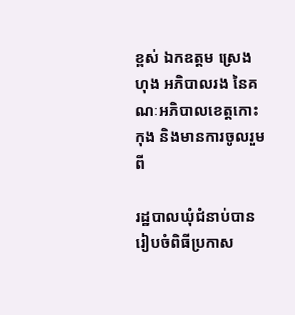ខ្ពស់ ឯកឧត្តម ស្រេង ហុង អភិបាលរង នៃគណៈអភិបាលខេត្តកោះកុង និងមានការចូលរួមពី

រដ្ឋបាលឃុំជំនាប់បានរៀបចំពិធីប្រកាស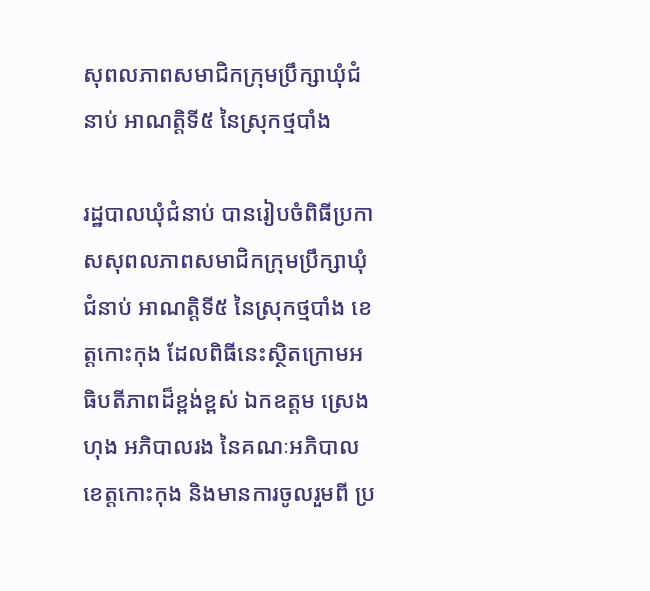សុពលភាពសមាជិកក្រុមប្រឹក្សាឃុំជំនាប់ អាណត្តិទី៥ នៃស្រុកថ្មបាំង

រដ្ឋបាលឃុំជំនាប់ បានរៀបចំពិធីប្រកាសសុពលភាពសមាជិកក្រុមប្រឹក្សាឃុំជំនាប់ អាណត្តិទី៥ នៃស្រុកថ្មបាំង ខេត្តកោះកុង ដែលពិធីនេះស្ថិតក្រោមអធិបតីភាពដ៏ខ្ពង់ខ្ពស់ ឯកឧត្តម ស្រេង ហុង អភិបាលរង នៃគណៈអភិបាលខេត្តកោះកុង និងមានការចូលរួមពី ប្រ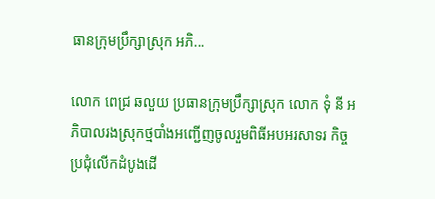ធានក្រុមប្រឹក្សាស្រុក អភិ...

លោក ពេជ្រ ឆលួយ ប្រធានក្រុមប្រឹក្សាស្រុក លោក ទុំ នី អភិបាលរងស្រុកថ្មបាំងអញ្ជើញចូលរួមពិធីអបអរសាទរ កិច្ចប្រជុំលើកដំបូងដើ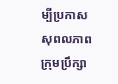ម្បីប្រកាសសុពលភាពក្រុមប្រឹក្សា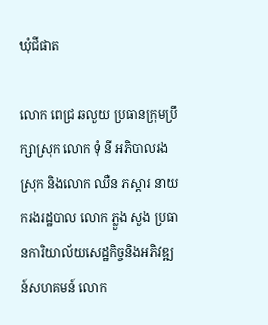ឃុំជីផាត

លោក ពេជ្រ ឆលួយ ប្រធានក្រុមប្រឹក្សាស្រុក លោក ទុំ នី អភិបាលរងស្រុក និងលោក ឈឺន ភស្ដារ នាយករងរដ្ឋបាល លោក ភ្លួង សួង ប្រធានការិយាល័យសេដ្ឋកិច្ចនិងអភិវឌ្ឍន៍សហគមន៍ លោក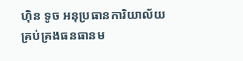ហ៊ិន ទូច អនុប្រធានការិយាល័យគ្រប់គ្រងធនធានម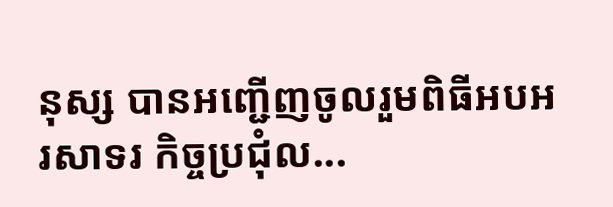នុស្ស បានអញ្ជើញចូលរួមពិធីអបអរសាទរ កិច្ចប្រជុំល...